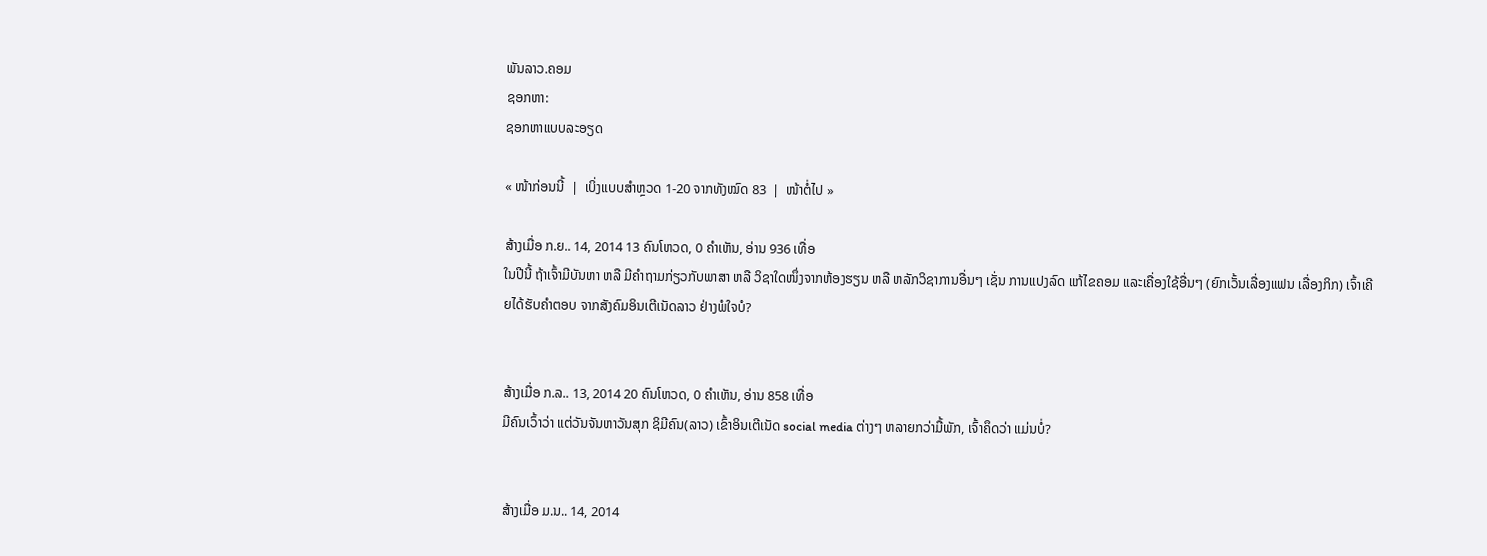ພັນລາວ.ຄອມ
ຊອກຫາ:
ຊອກຫາແບບລະອຽດ

« ໜ້າກ່ອນນີ້  |  ເບິ່ງແບບສຳຫຼວດ 1-20 ຈາກທັງໝົດ 83  |  ໜ້າຕໍ່ໄປ »

ສ້າງເມື່ອ ກ.ຍ.. 14, 2014 13 ຄົນໂຫວດ, 0 ຄຳເຫັນ, ອ່ານ 936 ເທື່ອ
ໃນປີນີ້ ຖ້າເຈົ້າມີບັນຫາ ຫລື ມີຄຳຖາມກ່ຽວກັບພາສາ ຫລື ວິຊາໃດໜຶ່ງຈາກຫ້ອງຮຽນ ຫລື ຫລັກວິຊາການອື່ນໆ ເຊັ່ນ ການແປງລົດ ແກ້ໄຂຄອມ ແລະເຄື່ອງໃຊ້ອື່ນໆ (ຍົກເວັ້ນເລື່ອງແຟນ ເລື່ອງກິກ) ເຈົ້າເຄີຍໄດ້ຮັບຄຳຕອບ ຈາກສັງຄົມອິນເຕີເນັດລາວ ຢ່າງພໍໃຈບໍ?


ສ້າງເມື່ອ ກ.ລ.. 13, 2014 20 ຄົນໂຫວດ, 0 ຄຳເຫັນ, ອ່ານ 858 ເທື່ອ
ມີຄົນເວົ້າວ່າ ແຕ່ວັນຈັນຫາວັນສຸກ ຊິມີຄົນ(ລາວ) ເຂົ້າອິນເຕີເນັດ social media ຕ່າງໆ ຫລາຍກວ່າມື້ພັກ, ເຈົ້າຄຶດວ່າ ແມ່ນບໍ່?


ສ້າງເມື່ອ ມ.ນ.. 14, 2014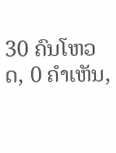30 ຄົນໂຫວດ, 0 ຄຳເຫັນ,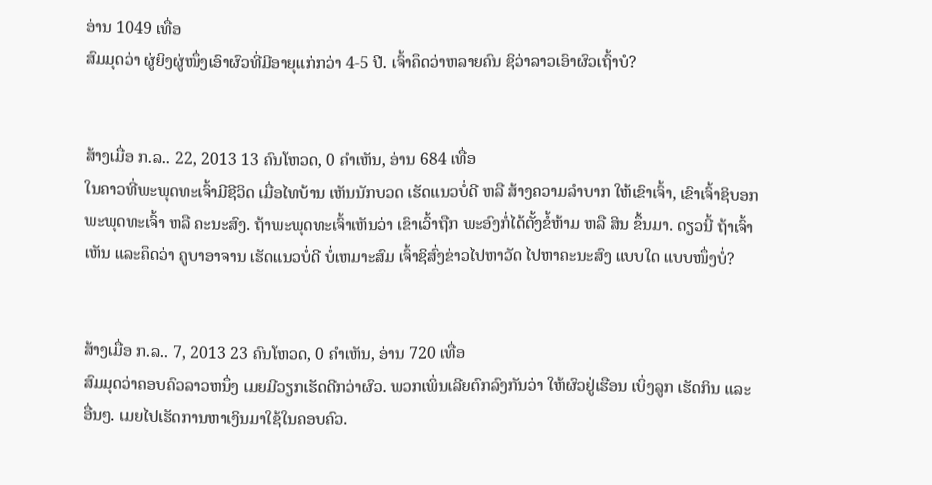ອ່ານ 1049 ເທື່ອ
ສົມມຸດວ່າ ຜູ່ຍິງຜູ່ໜຶ່ງເອົາຜົວທີ່ມີອາຍຸແກ່ກວ່າ 4-5 ປີ. ເຈົ້າຄຶດວ່າຫລາຍຄົນ ຊິວ່າລາວເອົາຜົວເຖົ້າບໍ?


ສ້າງເມື່ອ ກ.ລ.. 22, 2013 13 ຄົນໂຫວດ, 0 ຄຳເຫັນ, ອ່ານ 684 ເທື່ອ
ໃນຄາວທີ່ພະພຸດທະເຈົ້າມີຊີວິດ ເມື່ອໄທບ້ານ ເຫັນນັກບວດ ເຮັດແນວບໍ່ດີ ຫລື ສ້າງຄວາມລຳບາກ ໃຫ້ເຂົາເຈົ້າ, ເຂົາເຈົ້າຊິບອກພະພຸດທະເຈົ້າ ຫລື ຄະນະສົງ. ຖ້າພະພຸດທະເຈົ້າເຫັນວ່າ ເຂົາເວົ້າຖືກ ພະອົງກໍ່ໄດ້ຕັ້ງຂໍ້ຫ້າມ ຫລື ສິນ ຂຶ້ນມາ. ດຽວນີ້ ຖ້າເຈົ້າເຫັນ ແລະຄຶດວ່າ ຄູບາອາຈານ ເຮັດແນວບໍ່ດີ ບໍ່ເຫມາະສົມ ເຈົ້າຊິສົ່ງຂ່າວໄປຫາວັດ ໄປຫາຄະນະສົງ ແບບໃດ ແບບໜຶ່ງບໍ່?


ສ້າງເມື່ອ ກ.ລ.. 7, 2013 23 ຄົນໂຫວດ, 0 ຄຳເຫັນ, ອ່ານ 720 ເທື່ອ
ສົມມຸດວ່າຄອບຄົວລາວຫນຶ່ງ ເມຍມີວຽກເຮັດດີກວ່າຜົວ. ພວກເພິ່ນເລີຍຕົກລົງກັນວ່າ ໃຫ້ຜົວຢູ່ເຮືອນ ເບິ່ງລູກ ເຮັດກິນ ແລະ ອື່ນໆ. ເມຍໄປເຮັດການຫາເງິນມາໃຊ້ໃນຄອບຄົວ.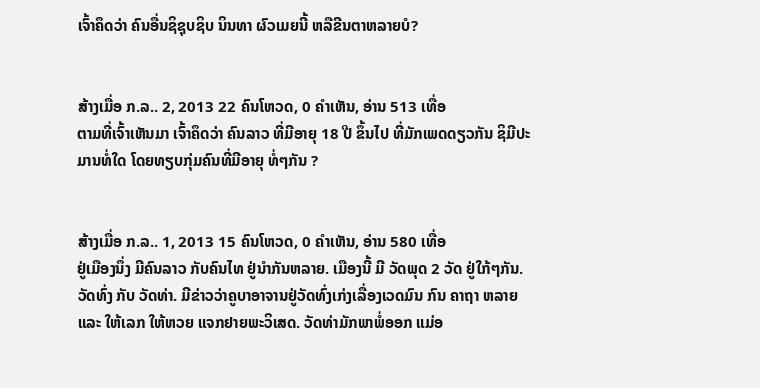ເຈົ້າຄຶດວ່າ ຄົນອື່ນຊິຊຸບຊິບ ນິນທາ ຜົວເມຍນີ້ ຫລືຂີນຕາຫລາຍບໍ?


ສ້າງເມື່ອ ກ.ລ.. 2, 2013 22 ຄົນໂຫວດ, 0 ຄຳເຫັນ, ອ່ານ 513 ເທື່ອ
ຕາມທີ່ເຈົ້າເຫັນມາ ເຈົ້າຄຶດວ່າ ຄົນລາວ ທີ່ມີອາຍຸ 18 ປີ ຂຶ້ນໄປ ທີ່ມັກເພດດຽວກັນ ຊິມີປະມານທໍ່ໃດ ໂດຍທຽບກຸ່ມຄົນທີ່ມີອາຍຸ ທໍ່ໆກັນ ?


ສ້າງເມື່ອ ກ.ລ.. 1, 2013 15 ຄົນໂຫວດ, 0 ຄຳເຫັນ, ອ່ານ 580 ເທື່ອ
ຢູ່ເມືອງນຶ່ງ ມີຄົນລາວ ກັບຄົນໄທ ຢູ່ນຳກັນຫລາຍ. ເມືອງນີ້ ມີ ວັດພຸດ 2 ວັດ ຢູ່ໃກ້ໆກັນ. ວັດທົ່ງ ກັບ ວັດທ່າ. ມີຂ່າວວ່າຄູບາອາຈານຢູ່ວັດທົ່ງເກ່ງເລື່ອງເວດມົນ ກົນ ຄາຖາ ຫລາຍ ແລະ ໃຫ້ເລກ ໃຫ້ຫວຍ ແຈກຢາຍພະວິເສດ. ວັດທ່າມັກພາພໍ່ອອກ ແມ່ອ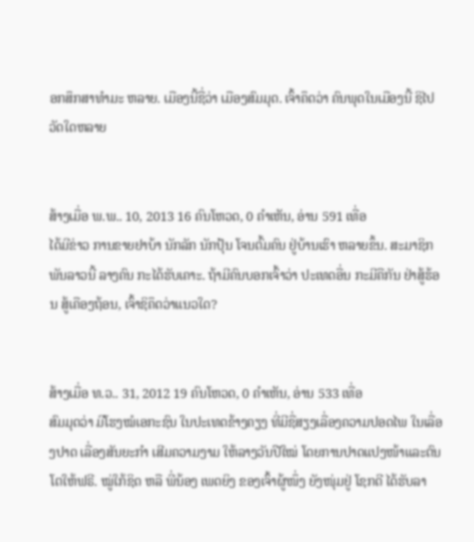ອກສຶກສາທຳມະ ຫລາຍ. ເມືອງນີ້ຊື່ວ່າ ເມືອງສົມມຸດ. ເຈົ້າຄຶດວ່າ ຄົນພຸດໃນເມືອງນີ້ ຊິໄປວັດໃດຫລາຍ


ສ້າງເມື່ອ ພ.ພ.. 10, 2013 16 ຄົນໂຫວດ, 0 ຄຳເຫັນ, ອ່ານ 591 ເທື່ອ
ໄດ້ມີຂ່າວ ການຂາຍຢາບ້າ ນັກລັກ ນັກປຸ້ນ ໂຈນຕົ້ມຄົນ ຢູ່ບ້ານເຮົາ ຫລາຍຂຶ້ນ. ສະມາຊິກ ພັນລາວນີ້ ລາງຄົນ ກະໄດ້ຮັບເຄາະ. ຖ້າມີຄົນບອກເຈົ້າວ່າ ປະເທດອື່ນ ກະມີຄືກັນ ຢ່າສູ້ຮ້ອນ ສູ້ເຄືອງຖ້ອນ, ເຈົ້າຊິຄຶດວ່າແນວໃດ?


ສ້າງເມື່ອ ທ.ວ.. 31, 2012 19 ຄົນໂຫວດ, 0 ຄຳເຫັນ, ອ່ານ 533 ເທື່ອ
ສົມມຸດວ່າ ມີໂຮງໝໍເອກະຊົນ ໃນປະເທດຂ້າງຄຽງ ທີ່ມີຊື່ສຽງເລື່ອງຄວາມປອດໄພ ໃນເລື່ອງປາດ ເລື່ອງສັນຍະກຳ ເສີມຄວາມງາມ ໃຫ້ລາງວັນປີໃໝ່ ໂດຍການປາດແປງໜ້າແລະຕົນໂຕໃຫ້ຟຣີ. ໝູ່ໃກ້ຊິດ ຫລື ພີ່ນ້ອງ ເພດຍິງ ຂອງເຈົ້າຜູ້ໜຶ່ງ ຍັງໜຸ່ມຢູ່ ໂຊກດີ ໄດ້ຮັບລາ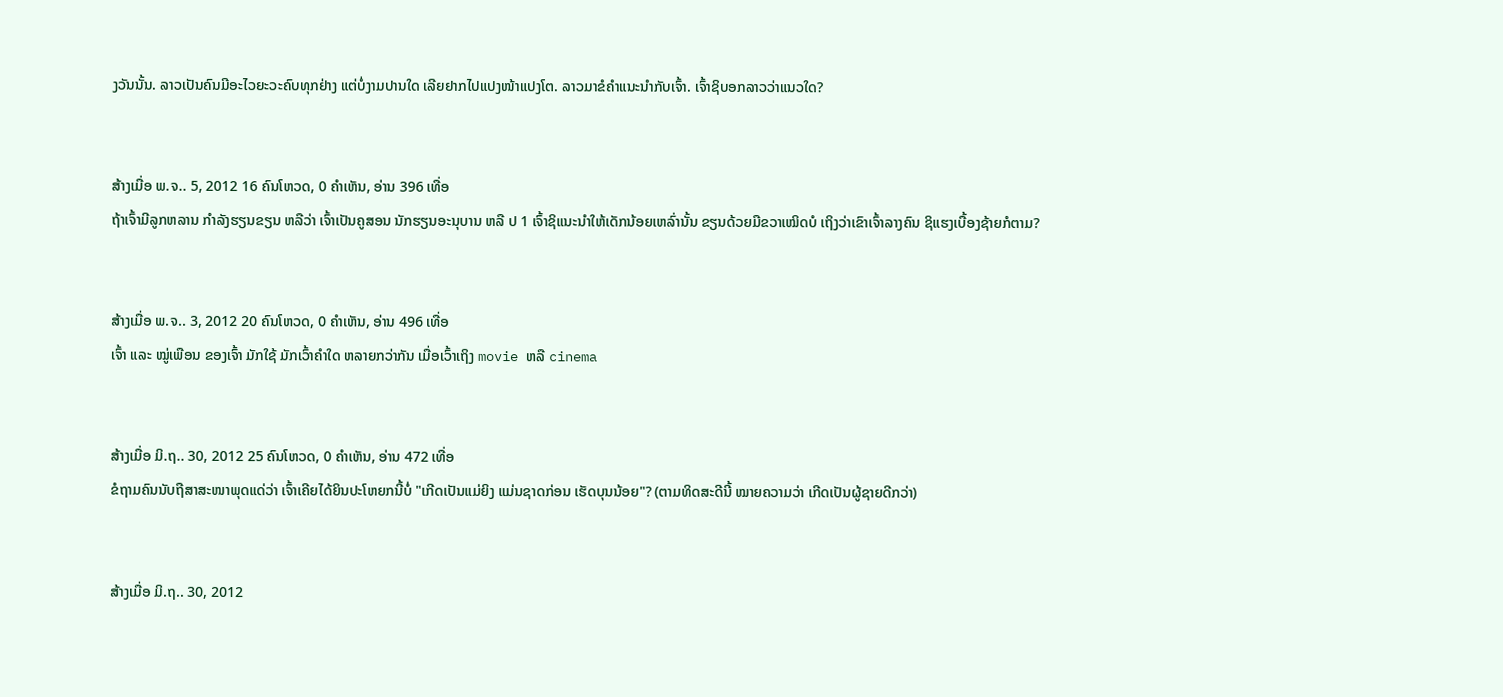ງວັນນັ້ນ. ລາວເປັນຄົນມີອະໄວຍະວະຄົບທຸກຢ່າງ ແຕ່ບໍ່ງາມປານໃດ ເລີຍຢາກໄປແປງໜ້າແປງໂຕ. ລາວມາຂໍຄຳແນະນຳກັບເຈົ້າ. ເຈົ້າຊິບອກລາວວ່າແນວໃດ?


ສ້າງເມື່ອ ພ.ຈ.. 5, 2012 16 ຄົນໂຫວດ, 0 ຄຳເຫັນ, ອ່ານ 396 ເທື່ອ
ຖ້າເຈົ້າມີລູກຫລານ ກຳລັງຮຽນຂຽນ ຫລືວ່າ ເຈົ້າເປັນຄູສອນ ນັກຮຽນອະນຸບານ ຫລື ປ 1 ເຈົ້າຊິແນະນຳໃຫ້ເດັກນ້ອຍເຫລົ່ານັ້ນ ຂຽນດ້ວຍມືຂວາເໝິດບໍ ເຖິງວ່າເຂົາເຈົ້າລາງຄົນ ຊິແຮງເບື້ອງຊ້າຍກໍຕາມ?


ສ້າງເມື່ອ ພ.ຈ.. 3, 2012 20 ຄົນໂຫວດ, 0 ຄຳເຫັນ, ອ່ານ 496 ເທື່ອ
ເຈົ້າ ແລະ ໝູ່ເພືອນ ຂອງເຈົ້າ ມັກໃຊ້ ມັກເວົ້າຄຳໃດ ຫລາຍກວ່າກັນ ເມື່ອເວົ້າເຖິງ movie ຫລື cinema


ສ້າງເມື່ອ ມິ.ຖ.. 30, 2012 25 ຄົນໂຫວດ, 0 ຄຳເຫັນ, ອ່ານ 472 ເທື່ອ
ຂໍຖາມຄົນນັບຖືສາສະໜາພຸດແດ່ວ່າ ເຈົ້າເຄີຍໄດ້ຍິນປະໂຫຍກນີ້ບໍ່ "ເກີດເປັນແມ່ຍິງ ແມ່ນຊາດກ່ອນ ເຮັດບຸນນ້ອຍ"? (ຕາມທິດສະດີນີ້ ໝາຍຄວາມວ່າ ເກີດເປັນຜູ້ຊາຍດີກວ່າ)


ສ້າງເມື່ອ ມິ.ຖ.. 30, 2012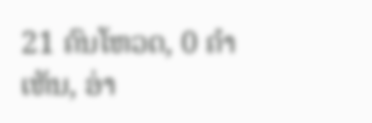21 ຄົນໂຫວດ, 0 ຄຳເຫັນ, ອ່າ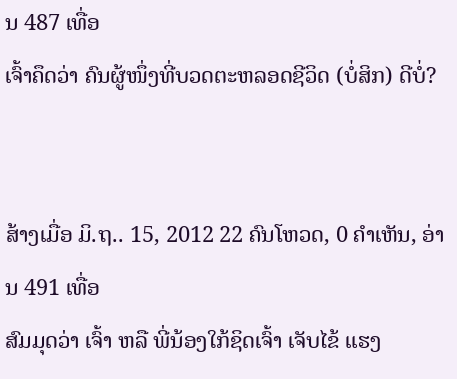ນ 487 ເທື່ອ
ເຈົ້າຄຶດວ່າ ຄົນຜູ້ໜຶ່ງທີ່ບວດຕະຫລອດຊີວິດ (ບໍ່ສິກ) ດີບໍ່?


ສ້າງເມື່ອ ມິ.ຖ.. 15, 2012 22 ຄົນໂຫວດ, 0 ຄຳເຫັນ, ອ່ານ 491 ເທື່ອ
ສົມມຸດວ່າ ເຈົ້າ ຫລື ພີ່ນ້ອງໃກ້ຊິດເຈົ້າ ເຈັບໄຂ້ ແຮງ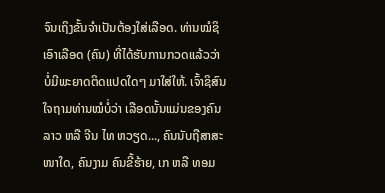ຈົນເຖິງຂັ້ນຈຳເປັນຕ້ອງໃສ່ເລືອດ. ທ່ານໝໍຊິເອົາເລືອດ (ຄົນ) ທີ່ໄດ້ຮັບການກວດແລ້ວວ່າ ບໍ່ມີພະຍາດຕິດແປດໃດໆ ມາໃສ່ໃຫ້. ເຈົ້າຊິສົນໃຈຖາມທ່ານໝໍບໍ່ວ່າ ເລືອດນັ້ນແມ່ນຂອງຄົນລາວ ຫລື ຈີນ ໄທ ຫວຽດ..., ຄົນນັບຖືສາສະໜາໃດ, ຄົນງາມ ຄົນຂີ້ຮ້າຍ, ເກ ຫລື ທອມ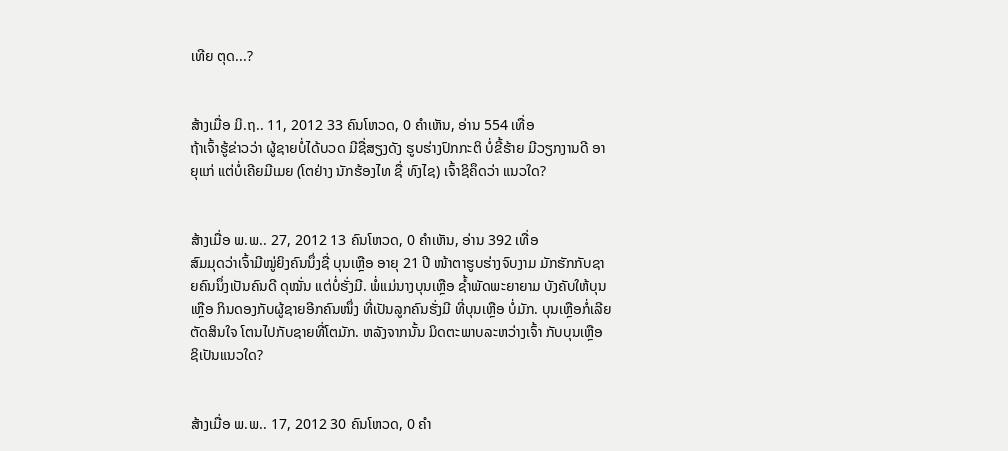ເທີຍ ຕຸດ...?


ສ້າງເມື່ອ ມິ.ຖ.. 11, 2012 33 ຄົນໂຫວດ, 0 ຄຳເຫັນ, ອ່ານ 554 ເທື່ອ
ຖ້າເຈົ້າຮູ້ຂ່າວວ່າ ຜູ້ຊາຍບໍ່ໄດ້ບວດ ມີຊື່ສຽງດັງ ຮູບຮ່າງປົກກະຕິ ບໍ່ຂີ້ຮ້າຍ ມີວຽກງານດີ ອາຍຸແກ່ ແຕ່ບໍ່ເຄີຍມີເມຍ (ໂຕຢ່າງ ນັກຮ້ອງໄທ ຊື່ ທົງໄຊ) ເຈົ້າຊິຄຶດວ່າ ແນວໃດ?


ສ້າງເມື່ອ ພ.ພ.. 27, 2012 13 ຄົນໂຫວດ, 0 ຄຳເຫັນ, ອ່ານ 392 ເທື່ອ
ສົມມຸດວ່າເຈົ້າມີໝູ່ຍິງຄົນນຶ່ງຊື່ ບຸນເຫຼືອ ອາຍຸ 21 ປີ ໜ້າຕາຮູບຮ່າງຈົບງາມ ມັກຮັກກັບຊາຍຄົນນຶ່ງເປັນຄົນດີ ດຸໝັ່ນ ແຕ່ບໍ່ຮັ່ງມີ. ພໍ່ແມ່ນາງບຸນເຫຼືອ ຊ້ຳພັດພະຍາຍາມ ບັງຄັບໃຫ້ບຸນເຫຼືອ ກິນດອງກັບຜູ້ຊາຍອີກຄົນໜຶ່ງ ທີ່ເປັນລູກຄົນຮັ່ງມີ ທີ່ບຸນເຫຼືອ ບໍ່ມັກ. ບຸນເຫຼືອກໍ່ເລີຍຕັດສິນໃຈ ໂຕນໄປກັບຊາຍທີ່ໂຕມັກ. ຫລັງຈາກນັ້ນ ມິດຕະພາບລະຫວ່າງເຈົ້າ ກັບບຸນເຫຼືອ ຊິເປັນແນວໃດ?


ສ້າງເມື່ອ ພ.ພ.. 17, 2012 30 ຄົນໂຫວດ, 0 ຄຳ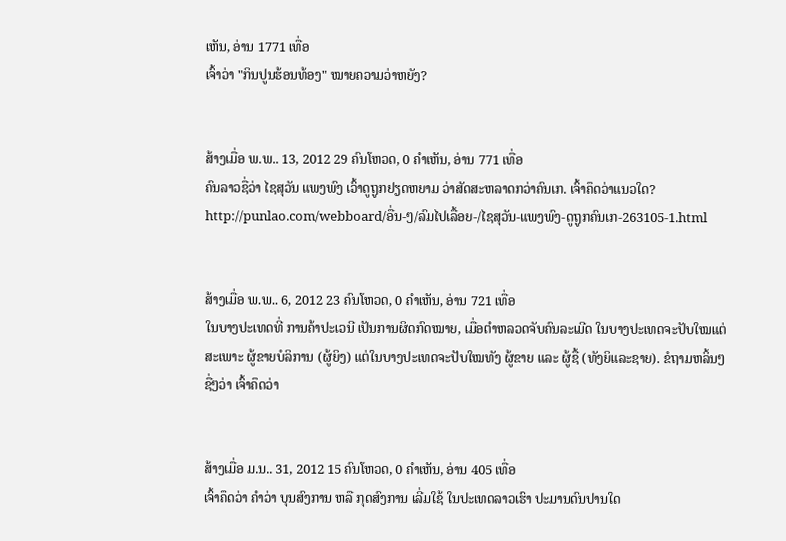ເຫັນ, ອ່ານ 1771 ເທື່ອ
ເຈົ້າວ່າ "ກິນປູນຮ້ອນທ້ອງ" ໝາຍຄວາມວ່າຫຍັງ?


ສ້າງເມື່ອ ພ.ພ.. 13, 2012 29 ຄົນໂຫວດ, 0 ຄຳເຫັນ, ອ່ານ 771 ເທື່ອ
ຄົນລາວຊື່ວ່າ ໄຊສຸວັນ ແພງພົງ ເວົ້າດູຖູກຢຽດຫຍາມ ວ່າສັດສະຫລາດກວ່າຄົນເກ. ເຈົ້າຄຶດວ່າແນວໃດ? http://punlao.com/webboard/ອື່ນ-ໆ/ລົມໄປເລື້ອຍ-/ໄຊສຸວັນ-ແພງພົງ-ດູຖູກຄົນເກ-263105-1.html


ສ້າງເມື່ອ ພ.ພ.. 6, 2012 23 ຄົນໂຫວດ, 0 ຄຳເຫັນ, ອ່ານ 721 ເທື່ອ
ໃນບາງປະເທດທີ່ ການຄ້າປະເວນີ ເປັນການຜິດກົດໝາຍ, ເມື່ອຕຳຫລວດຈັບຄົນລະເມີດ ໃນບາງປະເທດຈະປັບໃໝແຕ່ສະເພາະ ຜູ້ຂາຍບໍລິການ (ຜູ້ຍິງ) ແຕ່ໃນບາງປະເທດຈະປັບໃໝທັງ ຜູ້ຂາຍ ແລະ ຜູ້ຊື້ (ທັງຍິແລະຊາຍ). ຂໍຖາມຫລິ້ນໆຊື່ໆວ່າ ເຈົ້າຄຶດວ່າ


ສ້າງເມື່ອ ມ.ນ.. 31, 2012 15 ຄົນໂຫວດ, 0 ຄຳເຫັນ, ອ່ານ 405 ເທື່ອ
ເຈົ້າຄຶດວ່າ ຄຳວ່າ ບຸນສົງການ ຫລື ກຸດສົງການ ເລີ່ມໃຊ້ ໃນປະເທດລາວເຮົາ ປະມານດົນປານໃດ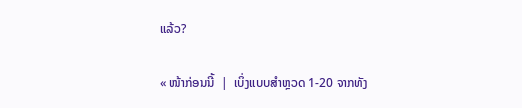ແລ້ວ?

« ໜ້າກ່ອນນີ້  |  ເບິ່ງແບບສຳຫຼວດ 1-20 ຈາກທັງ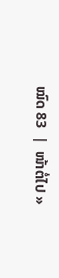ໝົດ 83  |  ໜ້າຕໍ່ໄປ »